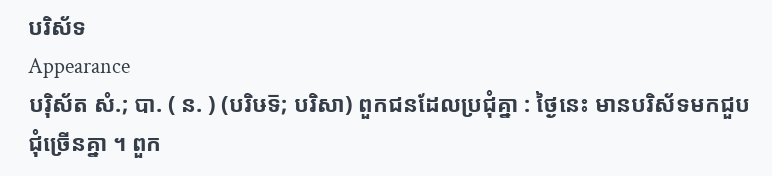បរិស័ទ
Appearance
បរ៉ិស័ត សំ.; បា. ( ន. ) (បរិឞទ៑; បរិសា) ពួកជនដែលប្រជុំគ្នា : ថ្ងៃនេះ មានបរិស័ទមកជួបជុំច្រើនគ្នា ។ ពួក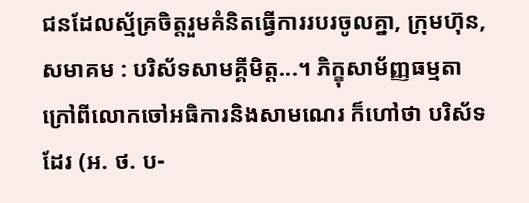ជនដែលស្ម័គ្រចិត្តរួមគំនិតធ្វើការរបរចូលគ្នា, ក្រុមហ៊ុន, សមាគម : បរិស័ទសាមគ្គីមិត្ត...។ ភិក្ខុសាម័ញ្ញធម្មតាក្រៅពីលោកចៅអធិការនិងសាមណេរ ក៏ហៅថា បរិស័ទ ដែរ (អ. ថ. ប-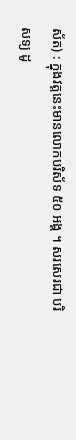ស័ត) : ក្នុងវត្តនេះមានលោកបរិស័ទ ៥០ អង្គ ។ សរសេរជា បរិសទ្យ ដូ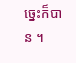ច្នេះក៏បាន ។